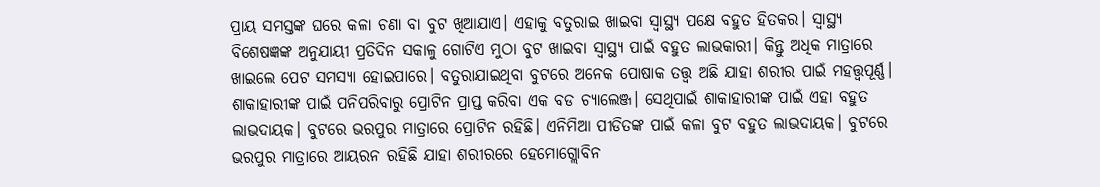ପ୍ରାୟ ସମସ୍ତଙ୍କ ଘରେ କଳା ଚଣା ବା ବୁଟ ଖିଆଯାଏ। ଏହାକୁ ବତୁରାଇ ଖାଇବା ସ୍ୱାସ୍ଥ୍ୟ ପକ୍ଷେ ବହୁତ ହିତକର। ସ୍ୱାସ୍ଥ୍ୟ ବିଶେଷଜ୍ଞଙ୍କ ଅନୁଯାୟୀ ପ୍ରତିଦିନ ସକାଳୁ ଗୋଟିଏ ମୁଠା ବୁଟ ଖାଇବା ସ୍ୱାସ୍ଥ୍ୟ ପାଇଁ ବହୁତ ଲାଭକାରୀ। କିନ୍ତୁ ଅଧିକ ମାତ୍ରାରେ ଖାଇଲେ ପେଟ ସମସ୍ୟା ହୋଇପାରେ। ବତୁରାଯାଇଥିବା ବୁଟରେ ଅନେକ ପୋଷାକ ତତ୍ତ୍ୱ ଅଛି ଯାହା ଶରୀର ପାଇଁ ମହତ୍ତ୍ୱପୂର୍ଣ୍ଣ।
ଶାକାହାରୀଙ୍କ ପାଇଁ ପନିପରିବାରୁ ପ୍ରୋଟିନ ପ୍ରାପ୍ତ କରିବା ଏକ ବଡ ଚ୍ୟାଲେଞ୍ଜ। ସେଥିପାଇଁ ଶାକାହାରୀଙ୍କ ପାଇଁ ଏହା ବହୁତ ଲାଭଦାୟକ। ବୁଟରେ ଭରପୁର ମାତ୍ରାରେ ପ୍ରୋଟିନ ରହିଛି। ଏନିମିଆ ପୀଡିତଙ୍କ ପାଇଁ କଳା ବୁଟ ବହୁତ ଲାଭଦାୟକ। ବୁଟରେ ଭରପୁର ମାତ୍ରାରେ ଆୟରନ ରହିଛି ଯାହା ଶରୀରରେ ହେମୋଗ୍ଲୋବିନ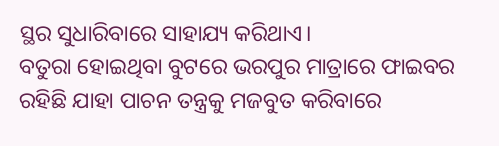ସ୍ଥର ସୁଧାରିବାରେ ସାହାଯ୍ୟ କରିଥାଏ।
ବତୁରା ହୋଇଥିବା ବୁଟରେ ଭରପୁର ମାତ୍ରାରେ ଫାଇବର ରହିଛି ଯାହା ପାଚନ ତନ୍ତ୍ରକୁ ମଜବୁତ କରିବାରେ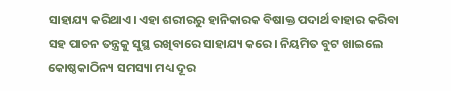ସାହାଯ୍ୟ କରିଥାଏ। ଏହା ଶରୀରରୁ ହାନିକାରକ ବିଷାକ୍ତ ପଦାର୍ଥ ବାହାର କରିବା ସହ ପାଚନ ତନ୍ତ୍ରକୁ ସୁସ୍ଥ ରଖିବାରେ ସାହାଯ୍ୟ କରେ। ନିୟମିତ ବୁଟ ଖାଇଲେ କୋଷ୍ଠକାଠିନ୍ୟ ସମସ୍ୟା ମଧ୍ୟ ଦୂର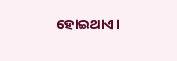ହୋଇଥାଏ।